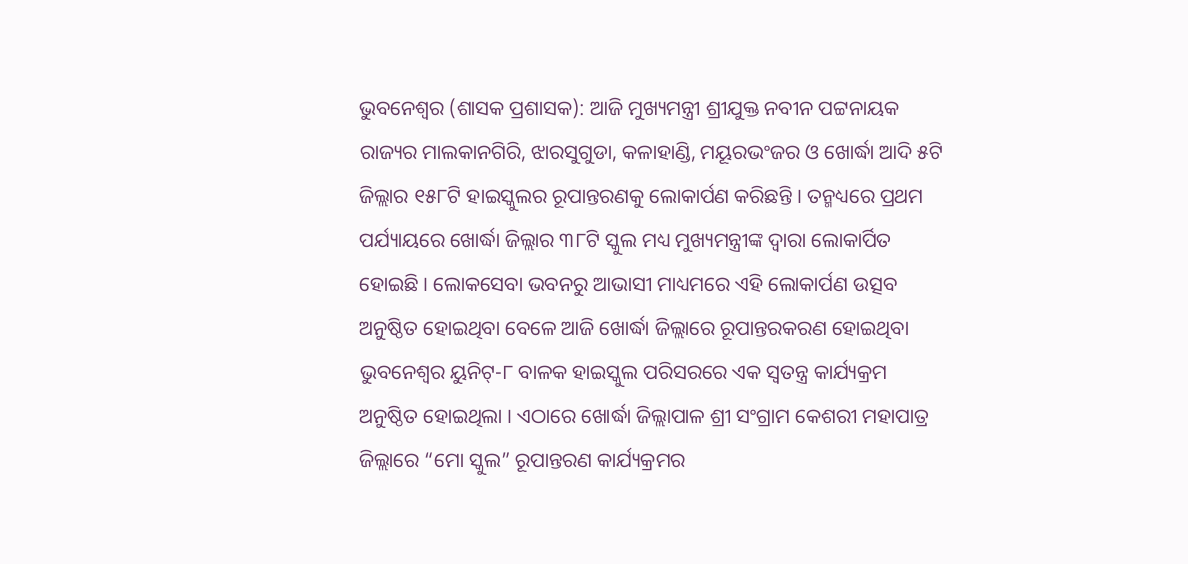ଭୁବନେଶ୍ୱର (ଶାସକ ପ୍ରଶାସକ): ଆଜି ମୁଖ୍ୟମନ୍ତ୍ରୀ ଶ୍ରୀଯୁକ୍ତ ନବୀନ ପଟ୍ଟନାୟକ ରାଜ୍ୟର ମାଲକାନଗିରି, ଝାରସୁଗୁଡା, କଳାହାଣ୍ଡି, ମୟୂରଭଂଜର ଓ ଖୋର୍ଦ୍ଧା ଆଦି ୫ଟି ଜିଲ୍ଲାର ୧୫୮ଟି ହାଇସ୍କୁଲର ରୂପାନ୍ତରଣକୁ ଲୋକାର୍ପଣ କରିଛନ୍ତି । ତନ୍ମଧ୍ୟରେ ପ୍ରଥମ ପର୍ଯ୍ୟାୟରେ ଖୋର୍ଦ୍ଧା ଜିଲ୍ଲାର ୩୮ଟି ସ୍କୁଲ ମଧ୍ୟ ମୁଖ୍ୟମନ୍ତ୍ରୀଙ୍କ ଦ୍ୱାରା ଲୋକାର୍ପିତ ହୋଇଛି । ଲୋକସେବା ଭବନରୁ ଆଭାସୀ ମାଧ୍ୟମରେ ଏହି ଲୋକାର୍ପଣ ଉତ୍ସବ ଅନୁଷ୍ଠିତ ହୋଇଥିବା ବେଳେ ଆଜି ଖୋର୍ଦ୍ଧା ଜିଲ୍ଲାରେ ରୂପାନ୍ତରକରଣ ହୋଇଥିବା ଭୁବନେଶ୍ୱର ୟୁନିଟ୍-୮ ବାଳକ ହାଇସ୍କୁଲ ପରିସରରେ ଏକ ସ୍ୱତନ୍ତ୍ର କାର୍ଯ୍ୟକ୍ରମ ଅନୁଷ୍ଠିତ ହୋଇଥିଲା । ଏଠାରେ ଖୋର୍ଦ୍ଧା ଜିଲ୍ଲାପାଳ ଶ୍ରୀ ସଂଗ୍ରାମ କେଶରୀ ମହାପାତ୍ର ଜିଲ୍ଲାରେ “ମୋ ସ୍କୁଲ” ରୂପାନ୍ତରଣ କାର୍ଯ୍ୟକ୍ରମର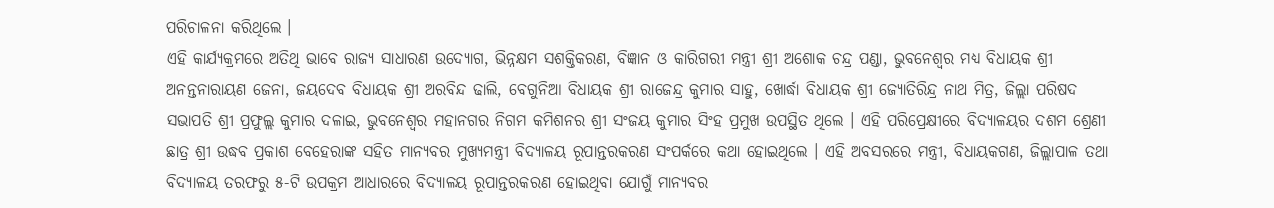ପରିଚାଳନା କରିଥିଲେ ।
ଏହି କାର୍ଯ୍ୟକ୍ରମରେ ଅତିଥି ଭାବେ ରାଜ୍ୟ ସାଧାରଣ ଉଦ୍ୟୋଗ, ଭିନ୍ନକ୍ଷମ ସଶକ୍ତିକରଣ, ବିଜ୍ଞାନ ଓ କାରିଗରୀ ମନ୍ତ୍ରୀ ଶ୍ରୀ ଅଶୋକ ଚନ୍ଦ୍ର ପଣ୍ଡା, ଭୁବନେଶ୍ୱର ମଧ୍ୟ ବିଧାୟକ ଶ୍ରୀ ଅନନ୍ତନାରାୟଣ ଜେନା, ଜୟଦେବ ବିଧାୟକ ଶ୍ରୀ ଅରବିନ୍ଦ ଢାଲି, ବେଗୁନିଆ ବିଧାୟକ ଶ୍ରୀ ରାଜେନ୍ଦ୍ର କୁମାର ସାହୁ, ଖୋର୍ଦ୍ଧା ବିଧାୟକ ଶ୍ରୀ ଜ୍ୟୋତିରିନ୍ଦ୍ର ନାଥ ମିତ୍ର, ଜିଲ୍ଲା ପରିଷଦ ସଭାପତି ଶ୍ରୀ ପ୍ରଫୁଲ୍ଲ କୁମାର ଦଳାଇ, ଭୁବନେଶ୍ୱର ମହାନଗର ନିଗମ କମିଶନର ଶ୍ରୀ ସଂଜୟ କୁମାର ସିଂହ ପ୍ରମୁଖ ଉପସ୍ଥିତ ଥିଲେ । ଏହି ପରିପ୍ରେକ୍ଷୀରେ ବିଦ୍ୟାଳୟର ଦଶମ ଶ୍ରେଣୀ ଛାତ୍ର ଶ୍ରୀ ଉଦ୍ଧବ ପ୍ରକାଶ ବେହେରାଙ୍କ ସହିତ ମାନ୍ୟବର ମୁଖ୍ୟମନ୍ତ୍ରୀ ବିଦ୍ୟାଳୟ ରୂପାନ୍ତରକରଣ ସଂପର୍କରେ କଥା ହୋଇଥିଲେ । ଏହି ଅବସରରେ ମନ୍ତ୍ରୀ, ବିଧାୟକଗଣ, ଜିଲ୍ଲାପାଳ ତଥା ବିଦ୍ୟାଳୟ ତରଫରୁ ୫-ଟି ଉପକ୍ରମ ଆଧାରରେ ବିଦ୍ୟାଳୟ ରୂପାନ୍ତରକରଣ ହୋଇଥିବା ଯୋଗୁଁ ମାନ୍ୟବର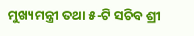ମୁଖ୍ୟମନ୍ତ୍ରୀ ତଥା ୫-ଟି ସଚିବ ଶ୍ରୀ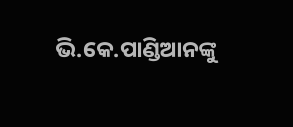ଭି.କେ.ପାଣ୍ଡିଆନଙ୍କୁ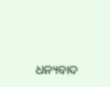ଧନ୍ୟବାଦ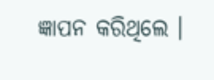ଜ୍ଞାପନ କରିଥିଲେ ।